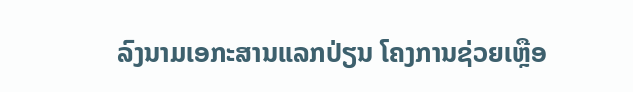ລົງນາມເອກະສານແລກປ່ຽນ ໂຄງການຊ່ວຍເຫຼືອ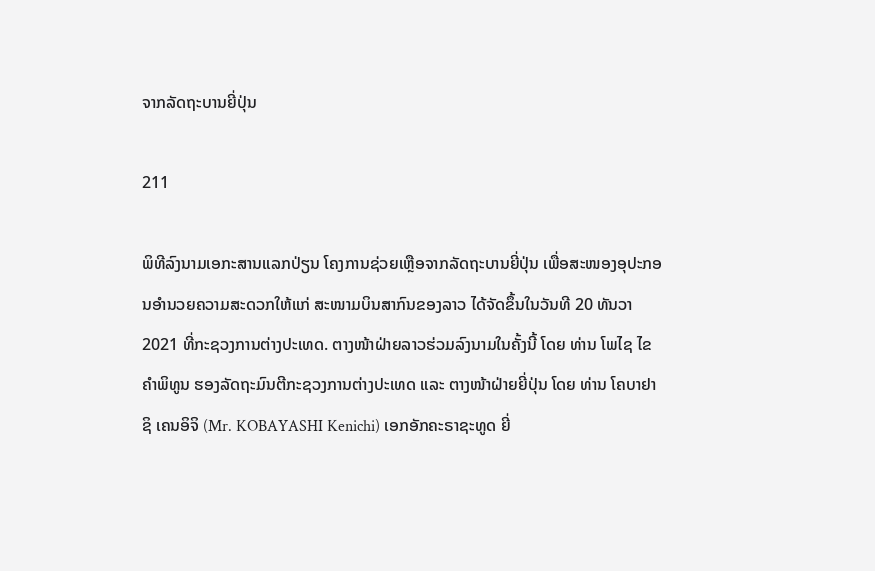ຈາກລັດຖະບານຍີ່ປຸ່ນ

211

ພິທີລົງນາມເອກະສານແລກປ່ຽນ ໂຄງການຊ່ວຍເຫຼືອຈາກລັດຖະບານຍີ່ປຸ່ນ ເພື່ອສະໜອງອຸປະກອນອໍານວຍຄວາມສະດວກໃຫ້ແກ່ ສະໜາມບິນສາກົນຂອງລາວ ໄດ້ຈັດຂຶ້ນໃນວັນທີ 20 ທັນວາ 2021 ທີ່ກະຊວງການຕ່າງປະເທດ. ຕາງໜ້າຝ່າຍລາວຮ່ວມລົງນາມໃນຄັ້ງນີ້ ໂດຍ ທ່ານ ໂພໄຊ ໄຂຄຳພິທູນ ຮອງລັດຖະມົນຕີກະຊວງການຕ່າງປະເທດ ແລະ ຕາງໜ້າຝ່າຍຍີ່ປຸ່ນ ໂດຍ ທ່ານ ໂຄບາຢາຊິ ເຄນອິຈິ (Mr. KOBAYASHI Kenichi) ເອກອັກຄະຣາຊະທູດ ຍີ່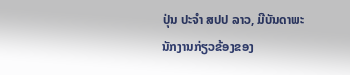ປຸ່ນ ປະຈໍາ ສປປ ລາວ, ມີບັນດາພະນັກງານກ່ຽວຂ້ອງຂອງ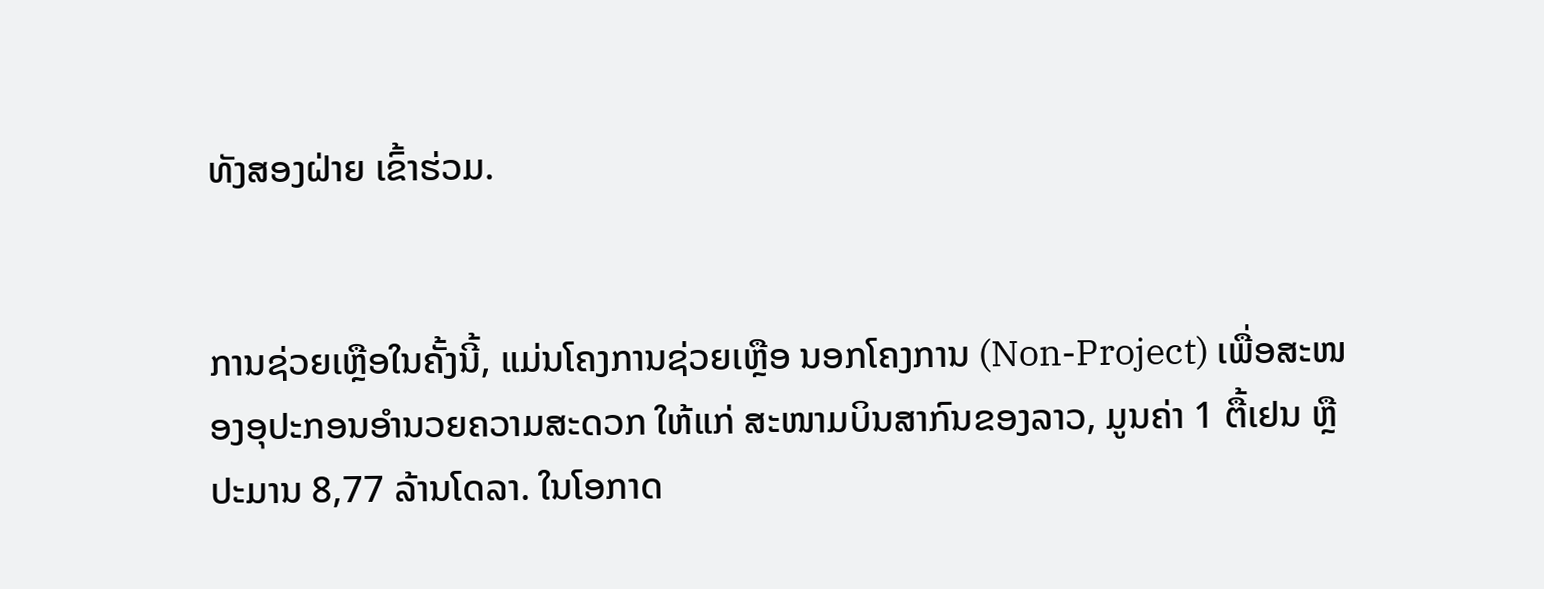ທັງສອງຝ່າຍ ເຂົ້າຮ່ວມ.


ການຊ່ວຍເຫຼືອໃນຄັ້ງນີ້, ແມ່ນໂຄງການຊ່ວຍເຫຼືອ ນອກໂຄງການ (Non-Project) ເພື່ອສະໜອງອຸປະກອນອໍານວຍຄວາມສະດວກ ໃຫ້ແກ່ ສະໜາມບິນສາກົນຂອງລາວ, ມູນຄ່າ 1 ຕື້ເຢນ ຫຼື ປະມານ 8,77 ລ້ານໂດລາ. ໃນໂອກາດ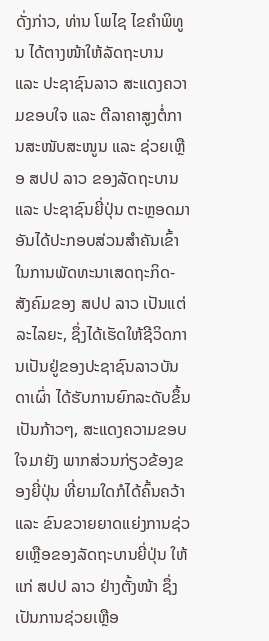ດັ່ງກ່າວ, ທ່ານ ໂພໄຊ ໄຂຄຳພິທູນ ໄດ້ຕາງໜ້າໃຫ້ລັດຖະບານ ແລະ ປະຊາຊົນລາວ ສະແດງຄວາມຂອບໃຈ ແລະ ຕີລາຄາສູງຕໍ່ການສະໜັບສະໜູນ ແລະ ຊ່ວຍເຫຼືອ ສປປ ລາວ ຂອງລັດຖະບານ ແລະ ປະຊາຊົນຍີ່ປຸ່ນ ຕະຫຼອດມາ ອັນໄດ້ປະກອບສ່ວນສໍາຄັນເຂົ້າໃນການພັດທະນາເສດຖະກິດ-ສັງຄົມຂອງ ສປປ ລາວ ເປັນແຕ່ລະໄລຍະ, ຊຶ່ງໄດ້ເຮັດໃຫ້ຊີວິດການເປັນຢູ່ຂອງປະຊາຊົນລາວບັນດາເຜົ່າ ໄດ້ຮັບການຍົກລະດັບຂຶ້ນເປັນກ້າວໆ, ສະແດງຄວາມຂອບໃຈມາຍັງ ພາກສ່ວນກ່ຽວຂ້ອງຂອງຍີ່ປຸ່ນ ທີ່ຍາມໃດກໍໄດ້ຄົ້ນຄວ້າ ແລະ ຂົນຂວາຍຍາດແຍ່ງການຊ່ວຍເຫຼືອຂອງລັດຖະບານຍີ່ປຸ່ນ ໃຫ້ແກ່ ສປປ ລາວ ຢ່າງຕັ້ງໜ້າ ຊຶ່ງເປັນການຊ່ວຍເຫຼືອ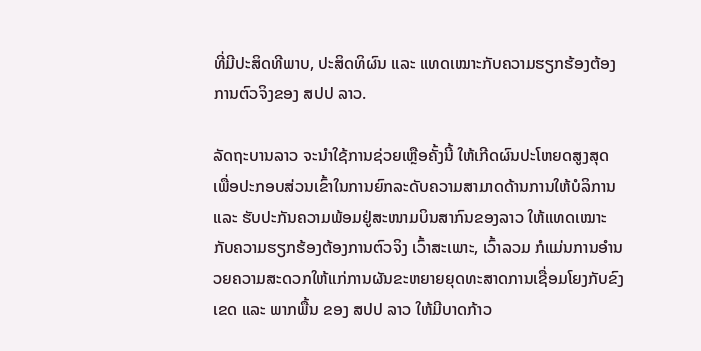ທີ່ມີປະສິດທີພາບ, ປະສິດທິຜົນ ແລະ ແທດເໝາະກັບຄວາມຮຽກຮ້ອງຕ້ອງການຕົວຈິງຂອງ ສປປ ລາວ.

ລັດຖະບານລາວ ຈະນຳໃຊ້ການຊ່ວຍເຫຼືອຄັ້ງນີ້ ໃຫ້ເກີດຜົນປະໂຫຍດສູງສຸດ ເພື່ອປະກອບສ່ວນເຂົ້າໃນການຍົກລະດັບຄວາມສາມາດດ້ານການໃຫ້ບໍລິການ ແລະ ຮັບປະກັນຄວາມພ້ອມຢູ່ສະໜາມບິນສາກົນຂອງລາວ ໃຫ້ແທດເໝາະກັບຄວາມຮຽກຮ້ອງຕ້ອງການຕົວຈິງ ເວົ້າສະເພາະ, ເວົ້າລວມ ກໍແມ່ນການອໍານວຍຄວາມສະດວກໃຫ້ແກ່ການຜັນຂະຫຍາຍຍຸດທະສາດການເຊື່ອມໂຍງກັບຂົງເຂດ ແລະ ພາກພື້ນ ຂອງ ສປປ ລາວ ໃຫ້ມີບາດກ້າວ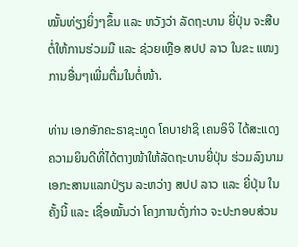ໝັ້ນທ່ຽງຍິ່ງໆຂຶ້ນ ແລະ ຫວັງວ່າ ລັດຖະບານ ຍີ່ປຸ່ນ ຈະສືບຕໍ່ໃຫ້ການຮ່ວມມື ແລະ ຊ່ວຍເຫຼືອ ສປປ ລາວ ໃນຂະ ແໜງການອື່ນໆເພີ່ມຕື່ມໃນຕໍ່ໜ້າ.

ທ່ານ ເອກອັກຄະຣາຊະທູດ ໂຄບາຢາຊິ ເຄນອິຈິ ໄດ້ສະແດງຄວາມຍິນດີທີ່ໄດ້ຕາງໜ້າໃຫ້ລັດຖະບານຍີ່ປຸ່ນ ຮ່ວມລົງນາມເອກະສານແລກປ່ຽນ ລະຫວ່າງ ສປປ ລາວ ແລະ ຍີ່ປຸ່ນ ໃນຄັ້ງນີ້ ແລະ ເຊື່ອໝັ້ນວ່າ ໂຄງການດັ່ງກ່າວ ຈະປະກອບສ່ວນ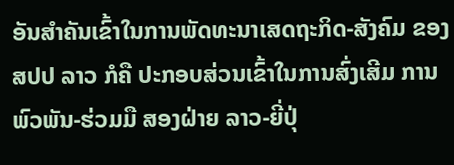ອັນສຳຄັນເຂົ້າໃນການພັດທະນາເສດຖະກິດ-ສັງຄົມ ຂອງ ສປປ ລາວ ກໍຄື ປະກອບສ່ວນເຂົ້າໃນການສົ່ງເສີມ ການພົວພັນ-ຮ່ວມມື ສອງຝ່າຍ ລາວ-ຍີ່ປຸ່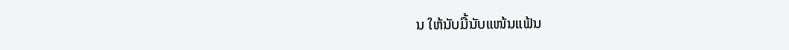ນ ໃຫ້ນັບມື້ນັບແໜ້ນແຟ້ນ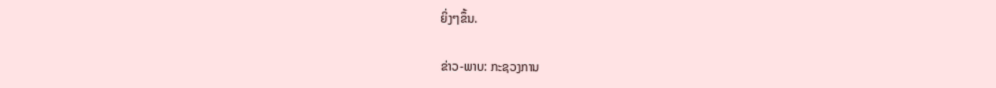ຍິ່ງໆຂຶ້ນ.

ຂ່າວ-ພາບ: ກະຊວງການ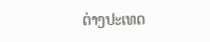ຕ່າງປະເທດ